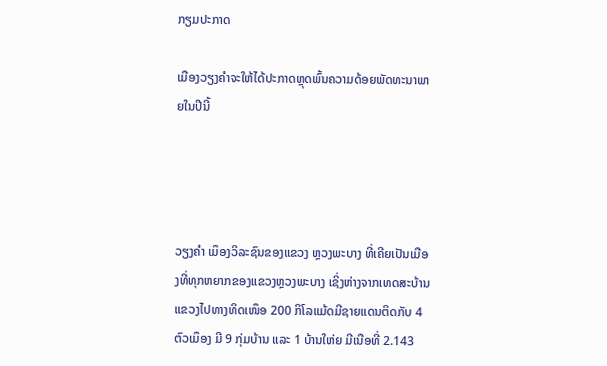ກຽມປະກາດ

ເມືອງວຽງຄຳຈະໃຫ້ໄດ້ປະກາດຫຼຸດພົ້ນຄວາມດ້ອຍພັດທະນາພາຍໃນປີນີ້




ວຽງຄຳ ເມຶອງວິລະຊົນຂອງແຂວງ ຫຼວງພະບາງ ທີ່ເຄີຍເປັນເມືອງທີ່ທຸກຫຍາກຂອງແຂວງຫຼວງພະບາງ ເຊິ່ງຫ່າງຈາກເທດສະບ້ານແຂວງໄປທາງທິດເໜຶອ 200 ກິໂລແມ້ດມີຊາຍແດນຕິດກັບ 4 ຕົວເມຶອງ ມີ 9 ກຸ່ມບ້ານ ແລະ 1 ບ້ານໃຫ່ຍ ມີເນືອທີ່ 2.143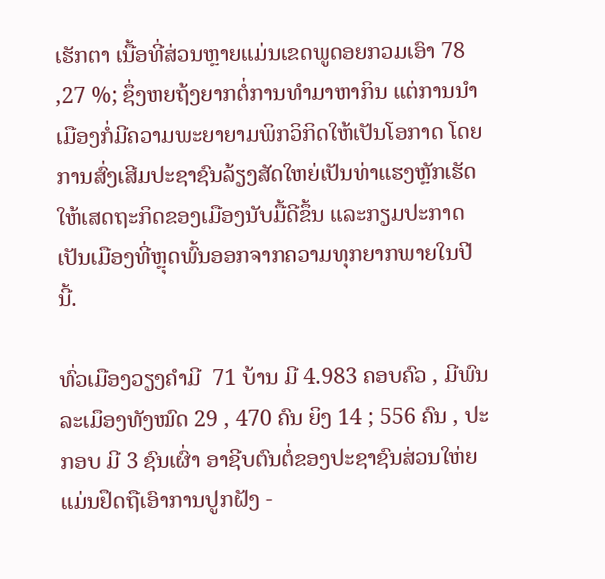ເຮັກຕາ ເນື້ອທີ່ສ່ວນຫຼາຍແມ່ນເຂດພູດອຍກວມເອົາ 78 ,27 %; ຊຶ່ງຫຍຖ້ງຍາກຕໍ່ການທຳມາຫາກິນ ແຕ່ການນຳເມືອງກໍ່ມີຄວາມພະຍາຍາມພິກວິກິດໃຫ້ເປັນໂອກາດ ໂດຍການສົ່ງເສີມປະຊາຊົນລ້ຽງສັດໃຫຍ່ເປັນທ່າແຮງຫຼັກເຮັດໃຫ້ເສດຖະກິດຂອງເມືອງນັບມື້ດີຂຶ້ນ ແລະກຽມປະກາດເປັນເມືອງທີ່ຫຼຸດພົ້ນອອກຈາກຄວາມທຸກຍາກພາຍໃນປີນີ້.

ທົ່ວເມືອງວຽງຄຳມີ  71 ບ້ານ ມີ 4.983 ຄອບຄົວ , ມີພົນລະເມຶອງທັງໝົດ 29 , 470 ຄົນ ຍິງ 14 ; 556 ຄົນ , ປະກອບ ມີ 3 ຊົນເຜົ່າ ອາຊີບຕົນຕໍ່ຂອງປະຊາຊົນສ່ວນໃຫ່ຍແມ່ນຢຶດຖືເອົາການປູກຝັງ -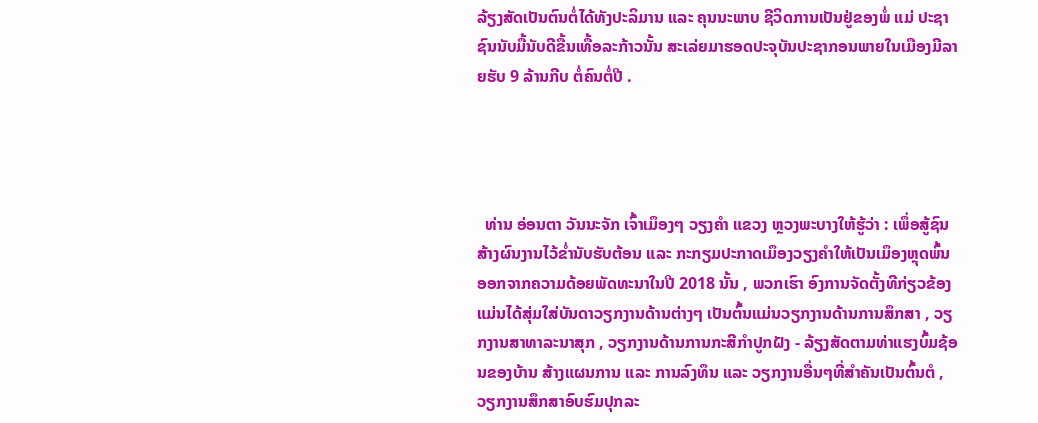ລ້ຽງສັດເປັນຕົນຕໍ່ໄດ້ທັງປະລິມານ ແລະ ຄຸນນະພາບ ຊີວິດການເປັນຢູ່ຂອງພໍ່ ແມ່ ປະຊາຊົນນັບມື້ນັບດີຂື້ນເທື້ອລະກ້າວນັ້ນ ສະເລ່ຍມາຮອດປະຈຸບັນປະຊາກອນພາຍໃນເມືອງມີລາຍຮັບ 9 ລ້ານກີບ ຕໍ່ຄົນຕໍ່ປີ .




  ທ່ານ ອ່ອນຕາ ວັນນະຈັກ ເຈົ້າເມຶອງໆ ວຽງຄຳ ແຂວງ ຫຼວງພະບາງໃຫ້ຮູ້ວ່າ : ເພຶ່ອສູ້ຊົນສ້າງຜົນງານໄວ້ຂ່ຳນັບຮັບຕ້ອນ ແລະ ກະກຽມປະກາດເມຶອງວຽງຄຳໃຫ້ເປັນເມຶອງຫຼຸດພົ້ນອອກຈາກຄວາມດ້ອຍພັດທະນາໃນປີ 2018 ນັ້ນ , ພວກເຮົາ ອົງການຈັດຕັ້ງທີກ່ຽວຂ້ອງ ແມ່ນໄດ້ສຸ່ມໃສ່ບັນດາວຽກງານດ້ານຕ່າງໆ ເປັນຕົ້ນແມ່ນວຽກງານດ້ານການສຶກສາ , ວຽກງານສາທາລະນາສຸກ , ວຽກງານດ້ານການກະສີກຳປູກຝັງ - ລ້ຽງສັດຕາມທ່າແຮງບົ້ມຊ້ອນຂອງບ້ານ ສ້າງແຜນການ ແລະ ການລົງທຶນ ແລະ ວຽກງານອື່ນໆທີ່ສຳຄັນເປັນຕົ້ນຕໍ , ວຽກງານສຶກສາອົບຮົມປຸກລະ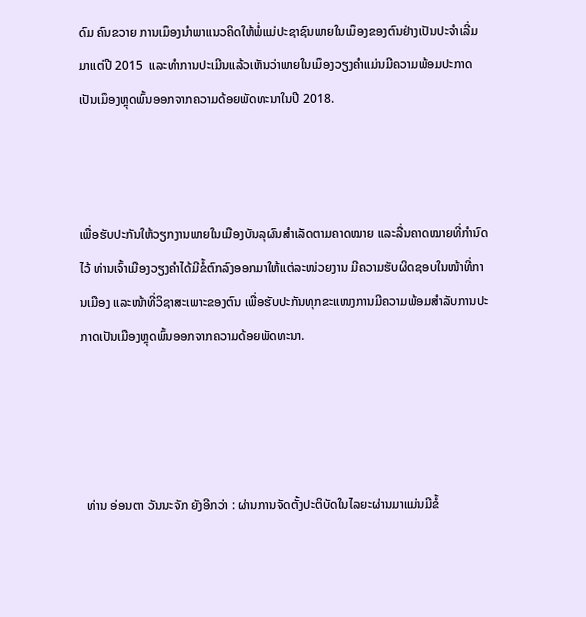ດົມ ຄົນຂວາຍ ການເມຶອງນຳພາແນວຄິດໃຫ້ພໍ່ແມ່ປະຊາຊົນພາຍໃນເມຶອງຂອງຕົນຢ່າງເປັນປະຈຳເລີ່ມມາແຕ່ປີ 2015  ແລະທຳການປະເມີນແລ້ວເຫັນວ່າພາຍໃນເມຶອງວຽງຄຳແມ່ນມີຄວາມພ້ອມປະກາດເປັນເມຶອງຫຼຸດພົ້ນອອກຈາກຄວາມດ້ອຍພັດທະນາໃນປີ 2018.



ເພື່ອຮັບປະກັນໃຫ້ວຽກງານພາຍໃນເມືອງບັນລຸຜົນສຳເລັດຕາມຄາດໝາຍ ແລະລື່ນຄາດໝາຍທີ່ກຳນົດໄວ້ ທ່ານເຈົ້າເມືອງວຽງຄຳໄດ້ມີຂໍ້ຕົກລົງອອກມາໃຫ້ແຕ່ລະໜ່ວຍງານ ມີຄວາມຮັບຜິດຊອບໃນໜ້າທີ່ການເມືອງ ແລະໜ້າທີ່ວິຊາສະເພາະຂອງຕົນ ເພື່ອຮັບປະກັນທຸກຂະແໜງການມີຄວາມພ້ອມສຳລັບການປະກາດເປັນເມືອງຫຼຸດພົ້ນອອກຈາກຄວາມດ້ອຍພັດທະນາ.




  ທ່ານ ອ່ອນຕາ ວັນນະຈັກ ຍັງອີກວ່າ : ຜ່ານການຈັດຕັ້ງປະຕິບັດໃນໄລຍະຜ່ານມາແມ່ນມີຂໍ້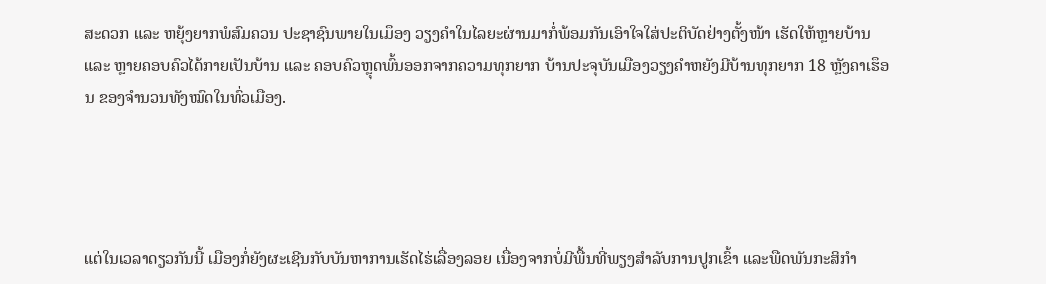ສະດວກ ແລະ ຫຍຸ້ງຍາກພໍສົມຄວນ ປະຊາຊົນພາຍໃນເມຶອງ ວຽງຄຳໃນໄລຍະຜ່ານມາກໍ່ພ້ອມກັນເອົາໃຈໃສ່ປະຕິບັດຢ່າງຕັ້ງໜ້າ ເຮັດໃຫ້ຫຼາຍບ້ານ ແລະ ຫຼາຍຄອບຄົວໄດ້ກາຍເປັນບ້ານ ແລະ ຄອບຄົວຫຼຸດພົ້ນອອກຈາກຄວາມທຸກຍາກ ບ້ານປະຈຸບັນເມືອງວຽງຄຳຫຍັງມີບ້ານທຸກຍາກ 18 ຫຼັງຄາເຮຶອນ ຂອງຈຳນວນທັງໝົດໃນທົ່ວເມືອງ.




ແຕ່ໃນເວລາດຽວກັນນີ້ ເມືອງກໍ່ຍັງຜະເຊີນກັບບັນຫາການເຮັດໄຮ່ເລື່ອງລອຍ ເນື່ອງຈາກບໍ່ມີພື້ນທີ່ພຽງສຳລັບການປູກເຂົ້າ ແລະພືດພັນກະສິກຳ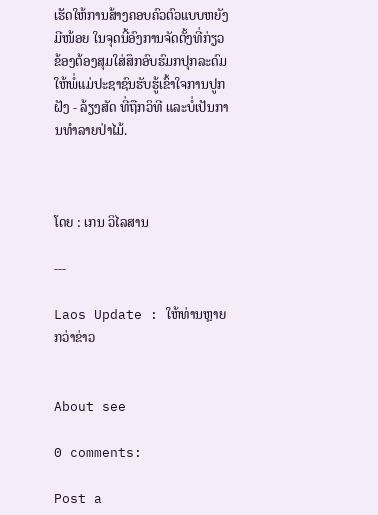ເຮັດໃຫ້ການສ້າງຄອບຄົວຕົວແບບຫຍັງມີໜ້ອຍ ໃນຈຸດນີ້ອົງການຈັດຕັ້ງທີ່ກ່ຽວຂ້ອງຕ້ອງສຸມໃສ່ສຶກອົບຮົມກປຸກລະດົມໃຫ້ພໍ່ແມ່ປະຊາຊົນຮັບຮູ້ເຂົ້າໃຈການປູກຝັງ - ລ້ຽງສັດ ທີ່ຖືກວິທີ ແລະບໍ່ເປັນການທຳລາຍປ່າໄມ້.



ໂດຍ : ເກນ ວິໄລສານ

---

Laos Update : ໃຫ້ທ່ານຫຼາຍກວ່າຂ່າວ


About see

0 comments:

Post a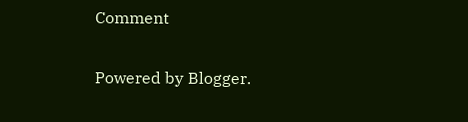Comment

Powered by Blogger.